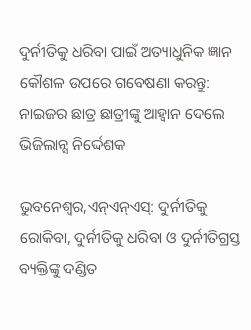ଦୁର୍ନୀତିକୁ ଧରିବା ପାଇଁ ଅତ୍ୟାଧୁନିକ ଜ୍ଞାନ କୌଶଳ ଉପରେ ଗବେଷଣା କରନ୍ତୁ: ନାଇଜର ଛାତ୍ର ଛାତ୍ରୀଙ୍କୁ ଆହ୍ଵାନ ଦେଲେ ଭିଜିଲାନ୍ସ ନିର୍ଦ୍ଦେଶକ

ଭୁବନେଶ୍ବର,ଏନ୍ଏନ୍ଏସ୍: ଦୁର୍ନୀତିକୁ ରୋକିବା, ଦୁର୍ନୀତିକୁ ଧରିବା ଓ ଦୁର୍ନୀତିଗ୍ରସ୍ତ ବ୍ୟକ୍ତିଙ୍କୁ ଦଣ୍ଡିତ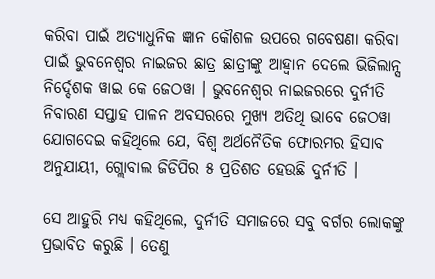କରିବା ପାଇଁ ଅତ୍ୟାଧୁନିକ ଜ୍ଞାନ କୌଶଳ ଉପରେ ଗବେଷଣା କରିବା ପାଇଁ ଭୁବନେଶ୍ଵର ନାଇଜର ଛାତ୍ର ଛାତ୍ରୀଙ୍କୁ ଆହ୍ଵାନ ଦେଲେ ଭିଜିଲାନ୍ସ ନିର୍ଦ୍ଦେଶକ ୱାଇ କେ ଜେଠୱା । ଭୁବନେଶ୍ୱର ନାଇଜରରେ ଦୁର୍ନୀତି ନିବାରଣ ସପ୍ତାହ ପାଳନ ଅବସରରେ ମୁଖ୍ୟ ଅତିଥି ଭାବେ ଜେଠୱା ଯୋଗଦେଇ କହିଥିଲେ ଯେ, ବିଶ୍ୱ ଅର୍ଥନୈତିକ ଫୋରମର ହିସାବ ଅନୁଯାୟୀ, ଗ୍ଲୋବାଲ ଜିଡିପିର ୫ ପ୍ରତିଶତ ହେଉଛି ଦୁର୍ନୀତି ।

ସେ ଆହୁରି ମଧ୍ୟ କହିଥିଲେ, ଦୁର୍ନୀତି ସମାଜରେ ସବୁ ବର୍ଗର ଲୋକଙ୍କୁ ପ୍ରଭାବିତ କରୁଛି । ତେଣୁ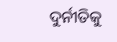ଦୁର୍ନୀତିକୁ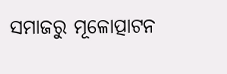ସମାଜରୁ ମୂଳୋତ୍ପାଟନ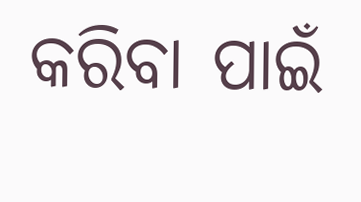କରିବା ପାଇଁ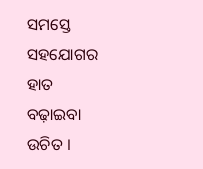ସମସ୍ତେ ସହଯୋଗର ହାତ ବଢ଼ାଇବା ଉଚିତ ।